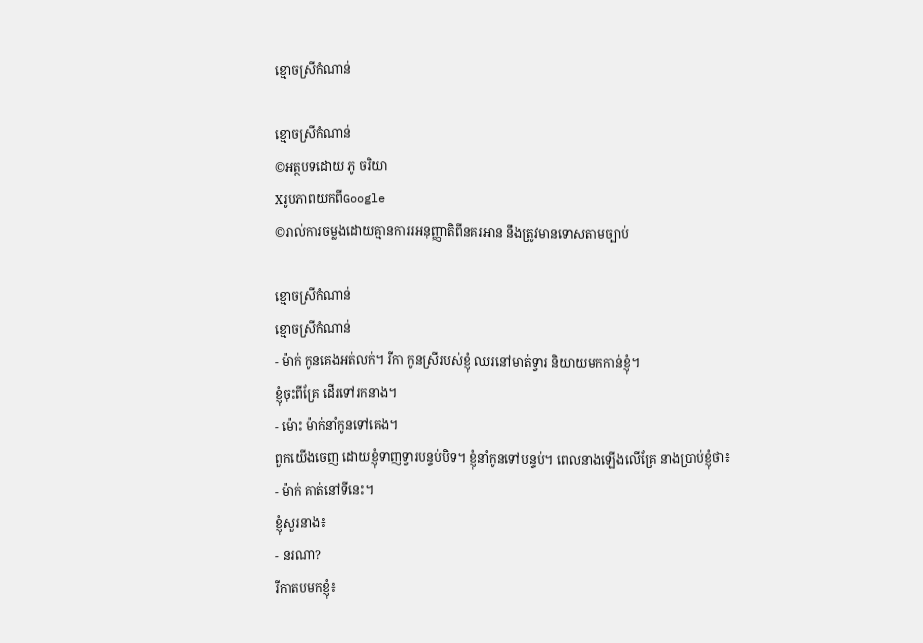ខ្មោចស្រីកំណាន់

ខ្មោចស្រីកំណាន់
©អត្ថបទដោយ ភូ ចរិយា
XរូបភាពយកពីGoogle
©រាល់ការចម្លងដោយគ្មានការរអនុញ្ញាតិពីនគរអាន នឹងត្រូវមានទោសតាមច្បាប់

ខ្មោចស្រីកំណាន់
ខ្មោចស្រីកំណាន់
- ម៉ាក់ កូនគេងអត់លក់។ រីកា កូនស្រីរបស់ខ្ញុំ ឈរនៅមាត់ទ្វារ និយាយមកកាន់ខ្ញុំ។
ខ្ញុំចុះពីគ្រែ ដើរទៅរកនាង។
- ម៉ោះ ម៉ាក់នាំកូនទៅគេង។
ពួកយើងចេញ ដោយខ្ញុំទាញទ្វារបន្ទប់បិទ។ ខ្ញុំនាំកូនទៅបន្ទប់។ ពេលនាងឡើងលើគ្រែ នាងប្រាប់ខ្ញុំថា៖
- ម៉ាក់ គាត់នៅទីនេះ។
ខ្ញុំសួរនាង៖
- នរណា?
រីកាតបមកខ្ញុំ៖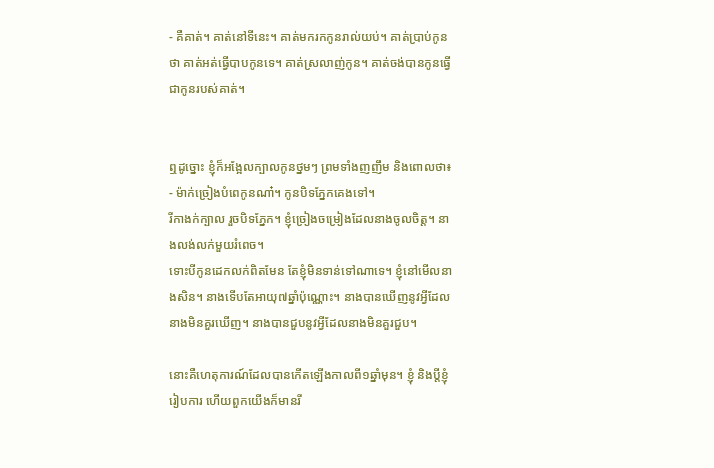- គឺគាត់។ គាត់នៅទីនេះ។ គាត់មករកកូនរាល់យប់។ គាត់ប្រាប់កូនថា គាត់អត់ធ្វើបាបកូនទេ។ គាត់ស្រលាញ់កូន។ គាត់ចង់បានកូនធ្វើជាកូនរបស់គាត់។


ឮដូច្នោះ ខ្ញុំក៏អង្អែលក្បាលកូនថ្នមៗ ព្រមទាំងញញឹម និងពោលថា៖
- ម៉ាក់ច្រៀងបំពេកូនណា៎។ កូនបិទភ្នែកគេងទៅ។
រីកាងក់ក្បាល រួចបិទភ្នែក។ ខ្ញុំច្រៀងចម្រៀងដែលនាងចូលចិត្ត។ នាងលង់លក់មួយរំពេច។
ទោះបីកូនដេកលក់ពិតមែន តែខ្ញុំមិនទាន់ទៅណាទេ។ ខ្ញុំនៅមើលនាងសិន។ នាងទើបតែអាយុ៧ឆ្នាំប៉ុណ្ណោះ។ នាងបានឃើញនូវអ្វីដែលនាងមិនគួរឃើញ។ នាងបានជួបនូវអ្វីដែលនាងមិនគួរជួប។

នោះគឺហេតុការណ៍ដែលបានកើតឡើងកាលពី១ឆ្នាំមុន។ ខ្ញុំ និងប្តីខ្ញុំរៀបការ ហើយពួកយើងក៏មានរី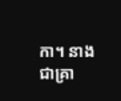កា។ នាងជាគ្រា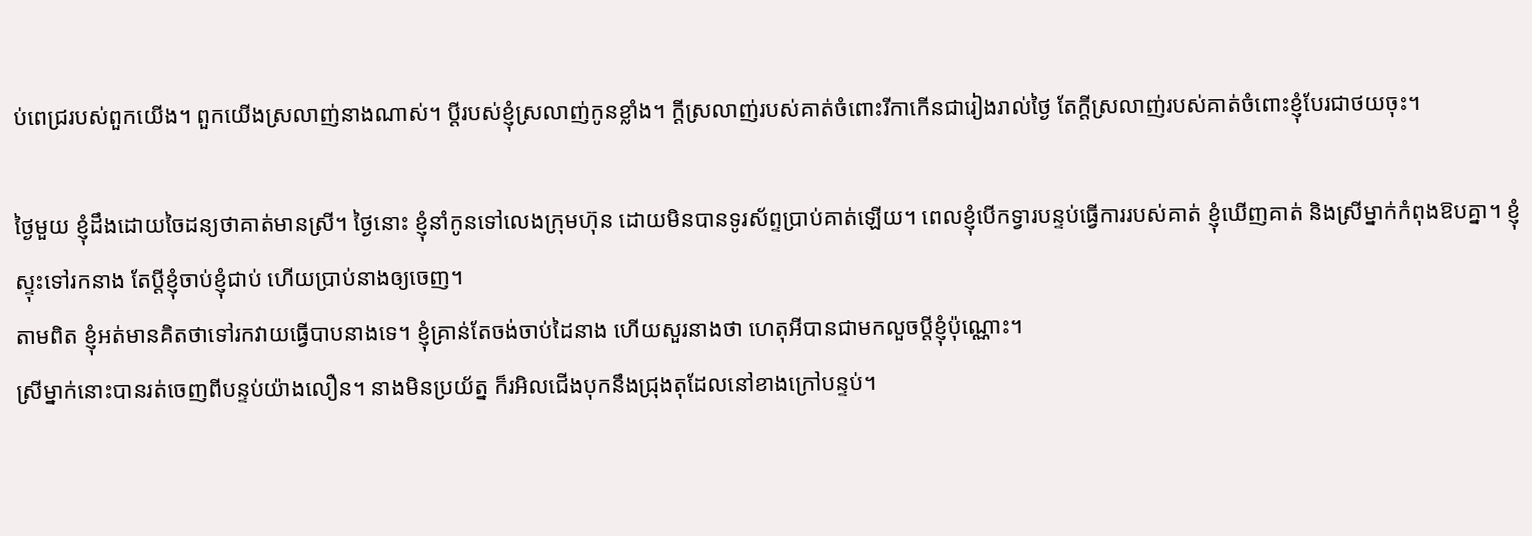ប់ពេជ្ររបស់ពួកយើង។ ពួកយើងស្រលាញ់នាងណាស់។ ប្តីរបស់ខ្ញុំស្រលាញ់កូនខ្លាំង។ ក្តីស្រលាញ់របស់គាត់ចំពោះរីកាកើនជារៀងរាល់ថ្ងៃ តែក្តីស្រលាញ់របស់គាត់ចំពោះខ្ញុំបែរជាថយចុះ។

ថ្ងៃមួយ ខ្ញុំដឹងដោយចៃដន្យថាគាត់មានស្រី។ ថ្ងៃនោះ ខ្ញុំនាំកូនទៅលេងក្រុមហ៊ុន ដោយមិនបានទូរស័ព្ទប្រាប់គាត់ឡើយ។ ពេលខ្ញុំបើកទ្វារបន្ទប់ធ្វើការរបស់គាត់ ខ្ញុំឃើញគាត់ និងស្រីម្នាក់កំពុងឱបគ្នា។ ខ្ញុំស្ទុះទៅរកនាង តែប្តីខ្ញុំចាប់ខ្ញុំជាប់ ហើយប្រាប់នាងឲ្យចេញ។
តាមពិត ខ្ញុំអត់មានគិតថាទៅរកវាយធ្វើបាបនាងទេ។ ខ្ញុំគ្រាន់តែចង់ចាប់ដៃនាង ហើយសួរនាងថា ហេតុអីបានជាមកលួចប្តីខ្ញុំប៉ុណ្ណោះ។
ស្រីម្នាក់នោះបានរត់ចេញពីបន្ទប់យ៉ាងលឿន។ នាងមិនប្រយ័ត្ន ក៏រអិលជើងបុកនឹងជ្រុងតុដែលនៅខាងក្រៅបន្ទប់។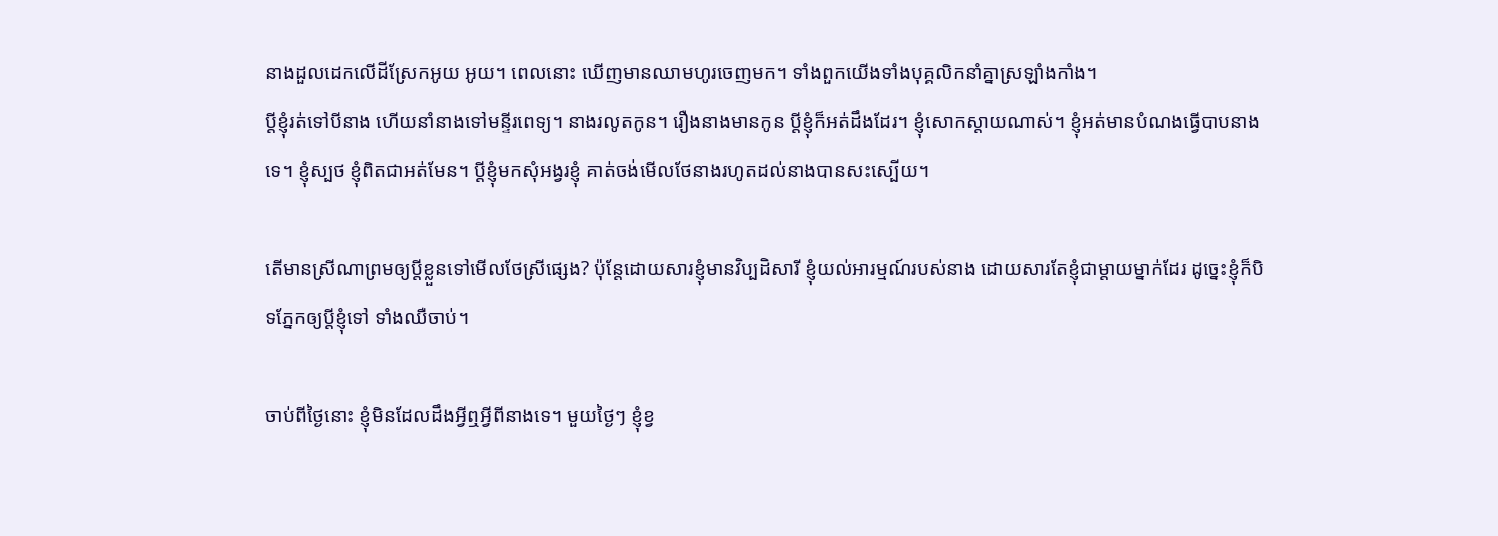នាងដួលដេកលើដីស្រែកអូយ អូយ។ ពេលនោះ ឃើញមានឈាមហូរចេញមក។ ទាំងពួកយើងទាំងបុគ្គលិកនាំគ្នាស្រឡាំងកាំង។
ប្តីខ្ញុំរត់ទៅបីនាង ហើយនាំនាងទៅមន្ទីរពេទ្យ។ នាងរលូតកូន។ រឿងនាងមានកូន ប្តីខ្ញុំក៏អត់ដឹងដែរ។ ខ្ញុំសោកស្តាយណាស់។ ខ្ញុំអត់មានបំណងធ្វើបាបនាងទេ។ ខ្ញុំស្បថ ខ្ញុំពិតជាអត់មែន។ ប្តីខ្ញុំមកសុំអង្វរខ្ញុំ គាត់ចង់មើលថែនាងរហូតដល់នាងបានសះស្បើយ។

តើមានស្រីណាព្រមឲ្យប្តីខ្លួនទៅមើលថែស្រីផ្សេង? ប៉ុន្តែដោយសារខ្ញុំមានវិប្បដិសារី ខ្ញុំយល់អារម្មណ៍របស់នាង ដោយសារតែខ្ញុំជាម្តាយម្នាក់ដែរ ដូច្នេះខ្ញុំក៏បិទភ្នែកឲ្យប្តីខ្ញុំទៅ ទាំងឈឺចាប់។

ចាប់ពីថ្ងៃនោះ ខ្ញុំមិនដែលដឹងអ្វីឮអ្វីពីនាងទេ។ មួយថ្ងៃៗ ខ្ញុំខ្វ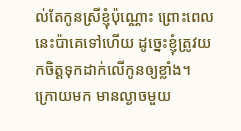ល់តែកូនស្រីខ្ញុំប៉ុណ្ណោះ ព្រោះពេលនេះប៉ាគេទៅហើយ ដូច្នេះខ្ញុំត្រូវយកចិត្តទុកដាក់លើកូនឲ្យខ្លាំង។
ក្រោយមក មានល្ងាចមួយ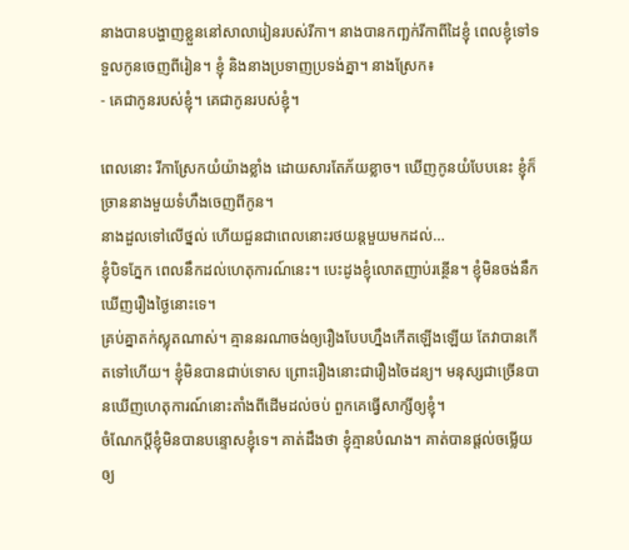នាងបានបង្ហាញខ្លួននៅសាលារៀនរបស់រីកា។ នាងបានកញ្ឆក់រីកាពីដៃខ្ញុំ ពេលខ្ញុំទៅទទួលកូនចេញពីរៀន។ ខ្ញុំ និងនាងប្រទាញប្រទង់គ្នា។ នាងស្រែក៖
- គេជាកូនរបស់ខ្ញុំ។ គេជាកូនរបស់ខ្ញុំ។

ពេលនោះ រីកាស្រែកយំយ៉ាងខ្លាំង ដោយសារតែភ័យខ្លាច។ ឃើញកូនយំបែបនេះ ខ្ញុំក៏ច្រាននាងមួយទំហឹងចេញពីកូន។
នាងដួលទៅលើថ្នល់ ហើយជួនជាពេលនោះរថយន្តមួយមកដល់...
ខ្ញុំបិទភ្នែក ពេលនឹកដល់ហេតុការណ៍នេះ។ បេះដូងខ្ញុំលោតញាប់រន្ថើន។ ខ្ញុំមិនចង់នឹកឃើញរឿងថ្ងៃនោះទេ។
គ្រប់គ្នាតក់ស្លុតណាស់។ គ្មាននរណាចង់ឲ្យរឿងបែបហ្នឹងកើតឡើងឡើយ តែវាបានកើតទៅហើយ។ ខ្ញុំមិនបានជាប់ទោស ព្រោះរឿងនោះជារឿងចៃដន្យ។ មនុស្សជាច្រើនបានឃើញហេតុការណ៍នោះតាំងពីដើមដល់ចប់ ពួកគេធ្វើសាក្សីឲ្យខ្ញុំ។
ចំណែកប្តីខ្ញុំមិនបានបន្ទោសខ្ញុំទេ។ គាត់ដឹងថា ខ្ញុំគ្មានបំណង។ គាត់បានផ្តល់ចម្លើយឲ្យ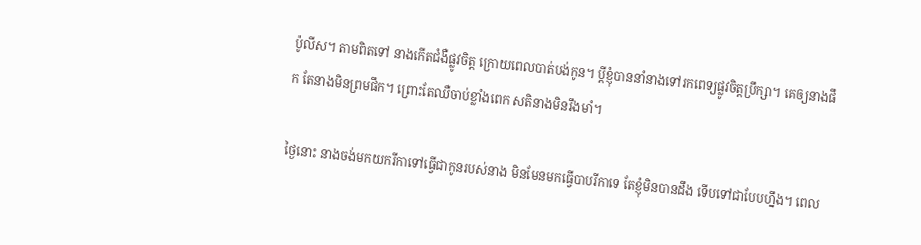ប៉ូលីស។ តាមពិតទៅ នាងកើតជំងឺផ្លូវចិត្ត ក្រោយពេលបាត់បង់កូន។ ប្តីខ្ញុំបាននាំនាងទៅរកពេទ្យផ្លូវចិត្តប្រឹក្សា។ គេឲ្យនាងផឹក តែនាងមិនព្រមផឹក។ ព្រោះតែឈឺចាប់ខ្លាំងពេក សតិនាងមិនរឹងមាំ។

ថ្ងៃនោះ នាងចង់មកយករីកាទៅធ្វើជាកូនរបស់នាង មិនមែនមកធ្វើបាបរីកាទេ តែខ្ញុំមិនបានដឹង ទើបទៅជាបែបហ្នឹង។ ពេល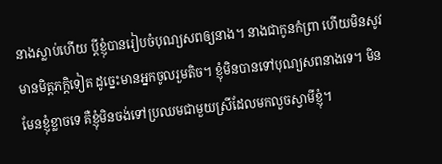នាងស្លាប់ហើយ ប្តីខ្ញុំបានរៀបចំបុណ្យសពឲ្យនាង។ នាងជាកូនកំព្រា ហើយមិនសូវមានមិត្តភក្តិទៀត ដូច្នេះមានអ្នកចូលរួមតិច។ ខ្ញុំមិនបានទៅបុណ្យសពនាងទេ។ មិនមែនខ្ញុំខ្លាចទេ គឺខ្ញុំមិនចង់ទៅប្រឈមជាមួយស្រីដែលមកលួចស្វាមីខ្ញុំ។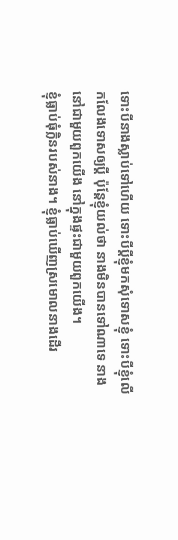ទោះបីនាងស្លាប់ទៅហើយ ទោះបីប្តីខ្ញុំមកសុំទោសខ្ញុំ ទោះបីខ្ញុំលើកលែងទោសឲ្យប្តី ប៉ុន្តែខ្ញុំយល់ថា នាងមិនបានទៅណាទេ នាងនៅជាមួយពួកយើង នៅក្នុងផ្ទះជាមួយពួកយើង។
ខ្ញុំធ្លាប់ធុំក្លិនរបស់នាង។ ខ្ញុំធ្លាប់ឃើញស្រមោលនាងដើរ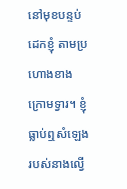នៅមុខបន្ទប់ដេកខ្ញុំ តាមប្រហោងខាងក្រោមទ្វារ។ ខ្ញុំធ្លាប់ឮសំឡេងរបស់នាងល្វើ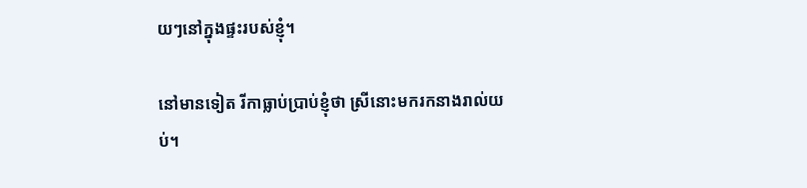យៗនៅក្នុងផ្ទះរបស់ខ្ញុំ។

នៅមានទៀត រីកាធ្លាប់ប្រាប់ខ្ញុំថា ស្រីនោះមករកនាងរាល់យប់។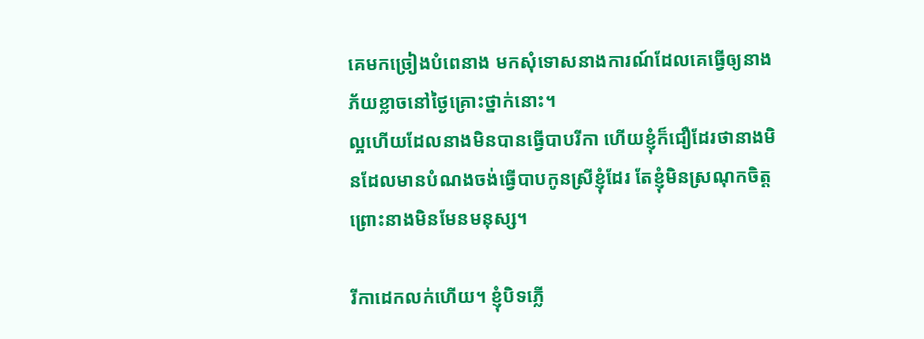គេមកច្រៀងបំពេនាង មកសុំទោសនាងការណ៍ដែលគេធ្វើឲ្យនាងភ័យខ្លាចនៅថ្ងៃគ្រោះថ្នាក់នោះ។
ល្អហើយដែលនាងមិនបានធ្វើបាបរីកា ហើយខ្ញុំក៏ជឿដែរថានាងមិនដែលមានបំណងចង់ធ្វើបាបកូនស្រីខ្ញុំដែរ តែខ្ញុំមិនស្រណុកចិត្ត ព្រោះនាងមិនមែនមនុស្ស។

រីកាដេកលក់ហើយ។ ខ្ញុំបិទភ្លើ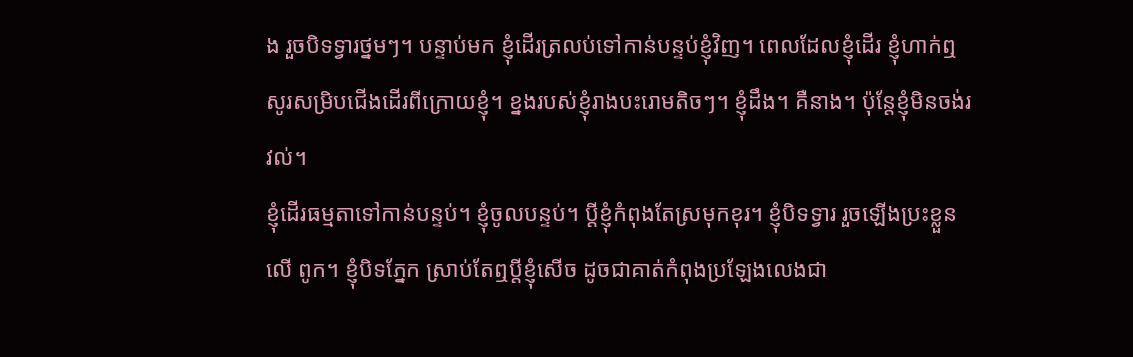ង រួចបិទទ្វារថ្នមៗ។ បន្ទាប់មក ខ្ញុំដើរត្រលប់ទៅកាន់បន្ទប់ខ្ញុំវិញ។ ពេលដែលខ្ញុំដើរ ខ្ញុំហាក់ឮសូរសម្រិបជើងដើរពីក្រោយខ្ញុំ។ ខ្នងរបស់ខ្ញុំរាងបះរោមតិចៗ។ ខ្ញុំដឹង។ គឺនាង។ ប៉ុន្តែខ្ញុំមិនចង់រវល់។
ខ្ញុំដើរធម្មតាទៅកាន់បន្ទប់។ ខ្ញុំចូលបន្ទប់។ ប្តីខ្ញុំកំពុងតែស្រមុកខុរ។ ខ្ញុំបិទទ្វារ រួចឡើងប្រះខ្លួនលើ ពូក។ ខ្ញុំបិទភ្នែក ស្រាប់តែឮប្តីខ្ញុំសើច ដូចជាគាត់កំពុងប្រឡែងលេងជា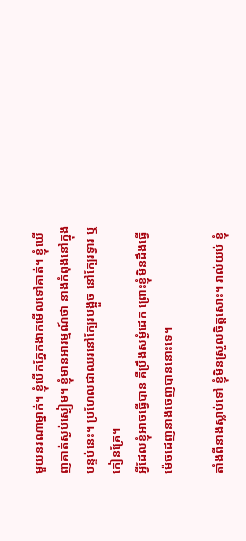មួយនរណាម្នាក់។ ខ្ញុំបើកភ្នែកងាកមើលទៅគាត់។ ខ្ញុំឃើញគាត់ស្ងប់ស្ងៀម។ ខ្ញុំមានអារម្មណ៍ថា នាងកំពុងនៅក្នុងបន្ទប់នេះ។ ប្រហែលជាឈរនៅក្បែរបង្អួច នៅក្បែរទ្វារ ឬកៀនគ្រែ។
អ្វីដែលខ្ញុំអាចធ្វើបាន គឺប្រឹងសម្ងំដេក ព្រោះខ្ញុំមិនដឹងធ្វើម៉េចដេញនាងចេញបាននោះទេ។

តាំងពីនាងស្លាប់ទៅ ខ្ញុំមិនស្រួលចិត្តសោះ។ រាល់យប់ ខ្ញុំ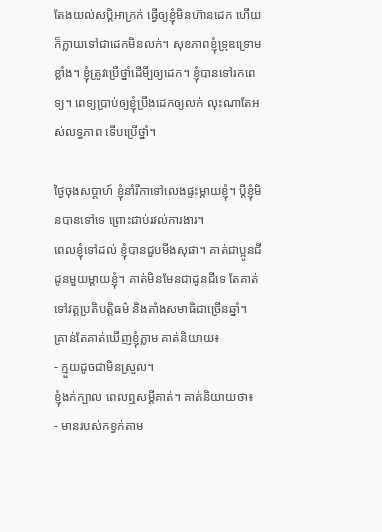តែងយល់សប្តិអាក្រក់ ធ្វើឲ្យខ្ញុំមិនហ៊ានដេក ហើយក៏ក្លាយទៅជាដេកមិនលក់។ សុខភាពខ្ញុំទ្រុឌទ្រោមខ្លាំង។ ខ្ញុំត្រូវប្រើថ្នាំដើមី្បឲ្យដេក។ ខ្ញុំបានទៅរកពេទ្យ។ ពេទ្យប្រាប់ឲ្យខ្ញុំប្រឹងដេកឲ្យលក់ លុះណាតែអស់លទ្ធភាព ទើបប្រើថ្នាំ។

ថ្ងៃចុងសប្តាហ៍ ខ្ញុំនាំរីកាទៅលេងផ្ទះម្តាយខ្ញុំ។ ប្តីខ្ញុំមិនបានទៅទេ ព្រោះជាប់រវល់ការងារ។
ពេលខ្ញុំទៅដល់ ខ្ញុំបានជួបមីងសុផា។ គាត់ជាប្អូនជីដូនមួយម្តាយខ្ញុំ។ គាត់មិនមែនជាដូនជីទេ តែគាត់ទៅវត្តប្រតិបត្តិធម៌ និងតាំងសមាធិជាច្រើនឆ្នាំ។
គ្រាន់តែគាត់ឃើញខ្ញុំភ្លាម គាត់និយាយ៖
- ក្មួយដូចជាមិនស្រួល។
ខ្ញុំងក់ក្បាល ពេលឮសម្តីគាត់។ គាត់និយាយថា៖
- មានរបស់កខ្វក់តាម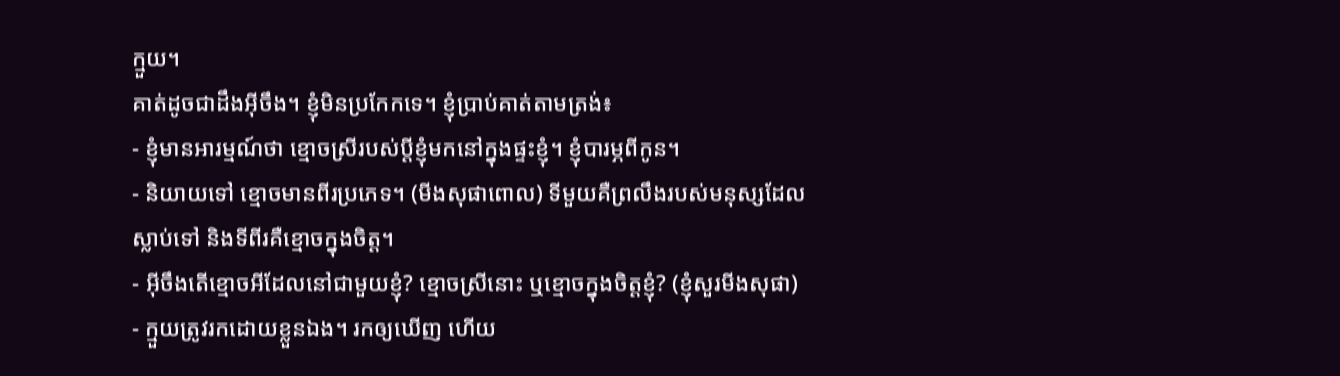ក្មួយ។
គាត់ដូចជាដឹងអ៊ីចឹង។ ខ្ញុំមិនប្រកែកទេ។ ខ្ញុំប្រាប់គាត់តាមត្រង់៖
- ខ្ញុំមានអារម្មណ៍ថា ខ្មោចស្រីរបស់ប្តីខ្ញុំមកនៅក្នុងផ្ទះខ្ញុំ។ ខ្ញុំបារម្ភពីកូន។
- និយាយទៅ ខ្មោចមានពីរប្រភេទ។ (មីងសុផាពោល) ទីមួយគឺព្រលឹងរបស់មនុស្សដែលស្លាប់ទៅ និងទីពីរគឺខ្មោចក្នុងចិត្ត។
- អ៊ីចឹងតើខ្មោចអីដែលនៅជាមួយខ្ញុំ? ខ្មោចស្រីនោះ ឬខ្មោចក្នុងចិត្តខ្ញុំ? (ខ្ញុំសួរមីងសុផា)
- ក្មួយត្រូវរកដោយខ្លួនឯង។ រកឲ្យឃើញ ហើយ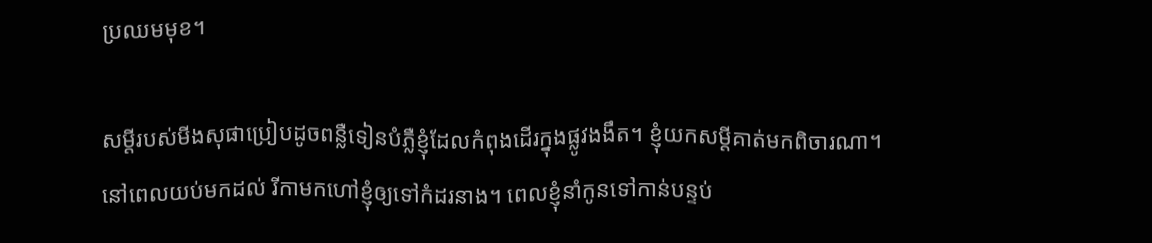ប្រឈមមុខ។

សម្តីរបស់មីងសុផាប្រៀបដូចពន្លឺទៀនបំភ្លឺខ្ញុំដែលកំពុងដើរក្នុងផ្លូវងងឹត។ ខ្ញុំយកសម្តីគាត់មកពិចារណា។
នៅពេលយប់មកដល់ រីកាមកហៅខ្ញុំឲ្យទៅកំដរនាង។ ពេលខ្ញុំនាំកូនទៅកាន់បន្ទប់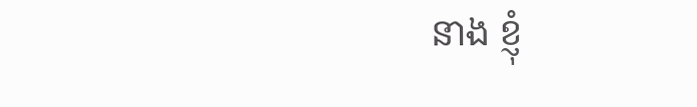នាង ខ្ញុំ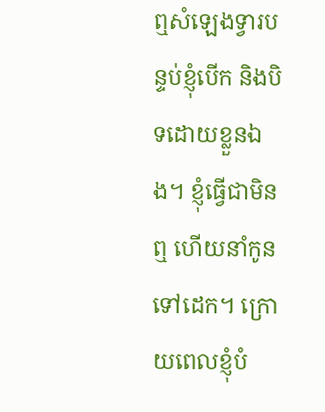ឮសំឡេងទ្វារបន្ទប់ខ្ញុំបើក និងបិទដោយខ្លួនឯង។ ខ្ញុំធ្វើជាមិនឮ ហើយនាំកូនទៅដេក។ ក្រោយពេលខ្ញុំបំ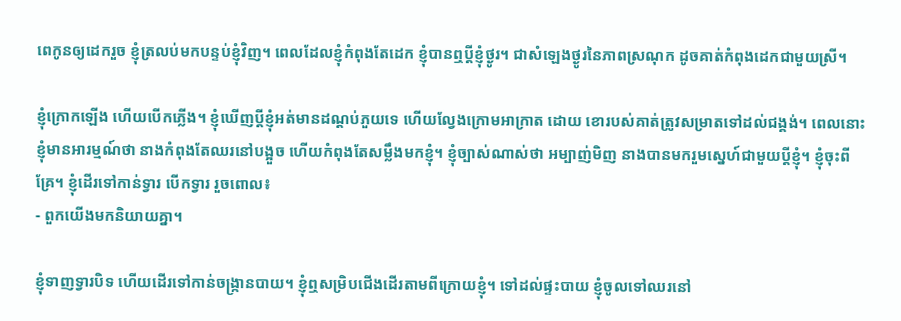ពេកូនឲ្យដេករួច ខ្ញុំត្រលប់មកបន្ទប់ខ្ញុំវិញ។ ពេលដែលខ្ញុំកំពុងតែដេក ខ្ញុំបានឮប្តីខ្ញុំថ្ងូរ។ ជាសំឡេងថ្ងូរនៃភាពស្រណុក ដូចគាត់កំពុងដេកជាមួយស្រី។

ខ្ញុំក្រោកឡើង ហើយបើកភ្លើង។ ខ្ញុំឃើញប្តីខ្ញុំអត់មានដណ្តប់ភួយទេ ហើយល្វែងក្រោមអាក្រាត ដោយ ខោរបស់គាត់ត្រូវសម្រាតទៅដល់ជង្គង់។ ពេលនោះ ខ្ញុំមានអារម្មណ៍ថា នាងកំពុងតែឈរនៅបង្អួច ហើយកំពុងតែសម្លឹងមកខ្ញុំ។ ខ្ញុំច្បាស់ណាស់ថា អម្បាញ់មិញ នាងបានមករួមស្នេហ៍ជាមួយប្តីខ្ញុំ។ ខ្ញុំចុះពីគ្រែ។ ខ្ញុំដើរទៅកាន់ទ្វារ បើកទ្វារ រួចពោល៖
- ពួកយើងមកនិយាយគ្នា។

ខ្ញុំទាញទ្វារបិទ ហើយដើរទៅកាន់ចង្ក្រានបាយ។ ខ្ញុំឮសម្រិបជើងដើរតាមពីក្រោយខ្ញុំ។ ទៅដល់ផ្ទះបាយ ខ្ញុំចូលទៅឈរនៅ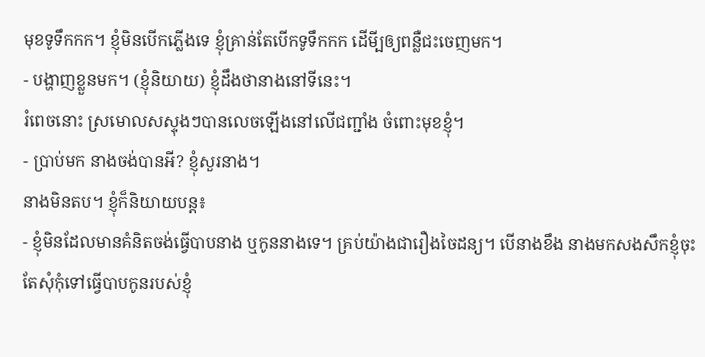មុខទូទឹកកក។ ខ្ញុំមិនបើកភ្លើងទេ ខ្ញុំគ្រាន់តែបើកទូទឹកកក ដើមី្បឲ្យពន្លឺជះចេញមក។
- បង្ហាញខ្លួនមក។ (ខ្ញុំនិយាយ) ខ្ញុំដឹងថានាងនៅទីនេះ។
រំពេចនោះ ស្រមោលសស្ទុងៗបានលេចឡើងនៅលើជញ្ជាំង ចំពោះមុខខ្ញុំ។
- ប្រាប់មក នាងចង់បានអី? ខ្ញុំសួរនាង។
នាងមិនតប។ ខ្ញុំក៏និយាយបន្ត៖
- ខ្ញុំមិនដែលមានគំនិតចង់ធ្វើបាបនាង ឬកូននាងទេ។ គ្រប់យ៉ាងជារឿងចៃដន្យ។ បើនាងខឹង នាងមកសងសឹកខ្ញុំចុះ តែសុំកុំទៅធ្វើបាបកូនរបស់ខ្ញុំ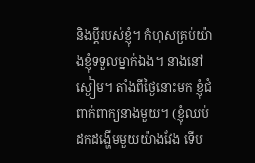និងប្តីរបស់ខ្ញុំ។ កំហុសគ្រប់យ៉ាងខ្ញុំទទួលម្នាក់ឯង។ នាងនៅស្ងៀម។ តាំងពីថ្ងៃនោះមក ខ្ញុំជំពាក់ពាក្យនាងមួយ។ (ខ្ញុំឈប់ដកដង្ហើមមួយយ៉ាងវែង ទើប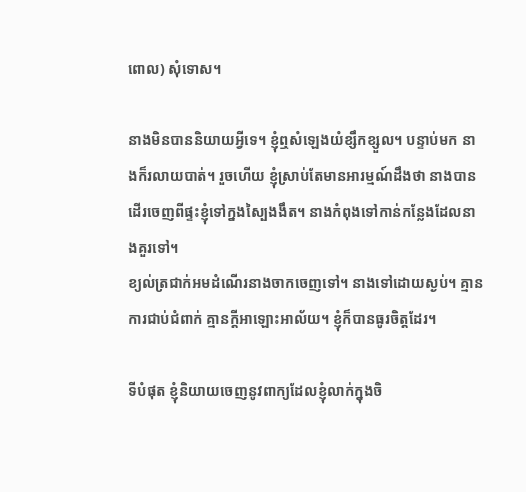ពោល) សុំទោស។

នាងមិនបាននិយាយអ្វីទេ។ ខ្ញុំឮសំឡេងយំខ្សឹកខ្សួល។ បន្ទាប់មក នាងក៏រលាយបាត់។ រួចហើយ ខ្ញុំស្រាប់តែមានអារម្មណ៍ដឹងថា នាងបានដើរចេញពីផ្ទះខ្ញុំទៅក្នងស្បៃងងឹត។ នាងកំពុងទៅកាន់កន្លែងដែលនាងគួរទៅ។
ខ្យល់ត្រជាក់អមដំណើរនាងចាកចេញទៅ។ នាងទៅដោយស្ងប់។ គ្មានការជាប់ជំពាក់ គ្មានក្តីអាឡោះអាល័យ។ ខ្ញុំក៏បានធូរចិត្តដែរ។

ទីបំផុត ខ្ញុំនិយាយចេញនូវពាក្យដែលខ្ញុំលាក់ក្នុងចិ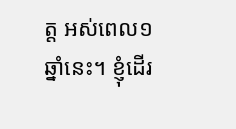ត្ត អស់ពេល១ឆ្នាំនេះ។ ខ្ញុំដើរ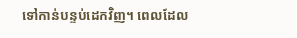ទៅកាន់បន្ទប់ដេកវិញ។ ពេលដែល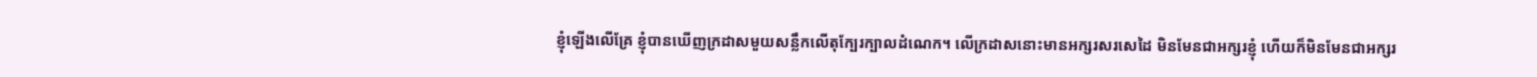ខ្ញុំឡើងលើគ្រែ ខ្ញុំបានឃើញក្រដាសមួយសន្លឹកលើតុក្បែរក្បាលដំណេក។ លើក្រដាសនោះមានអក្សរសរសេដៃ មិនមែនជាអក្សរខ្ញុំ ហើយក៏មិនមែនជាអក្សរ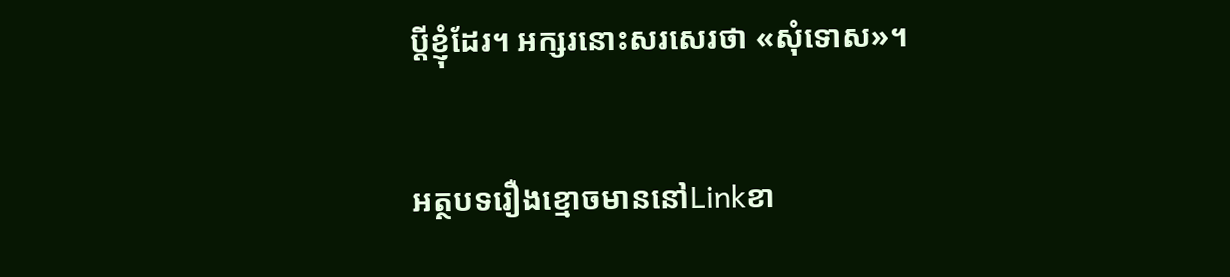ប្តីខ្ញុំដែរ។ អក្សរនោះសរសេរថា «សុំទោស»។


អត្ថបទរឿងខ្មោចមាននៅLinkខា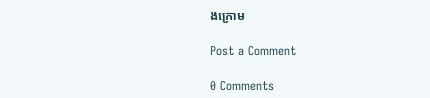ងក្រោម

Post a Comment

0 Comments